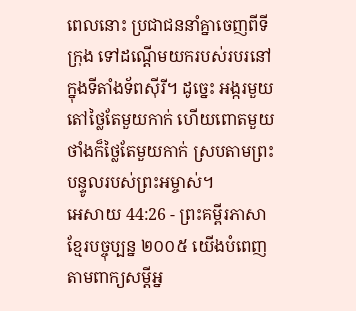ពេលនោះ ប្រជាជននាំគ្នាចេញពីទីក្រុង ទៅដណ្ដើមយករបស់របរនៅក្នុងទីតាំងទ័ពស៊ីរី។ ដូច្នេះ អង្ករមួយតៅថ្លៃតែមួយកាក់ ហើយពោតមួយថាំងក៏ថ្លៃតែមួយកាក់ ស្របតាមព្រះបន្ទូលរបស់ព្រះអម្ចាស់។
អេសាយ 44:26 - ព្រះគម្ពីរភាសាខ្មែរបច្ចុប្បន្ន ២០០៥ យើងបំពេញតាមពាក្យសម្ដីអ្ន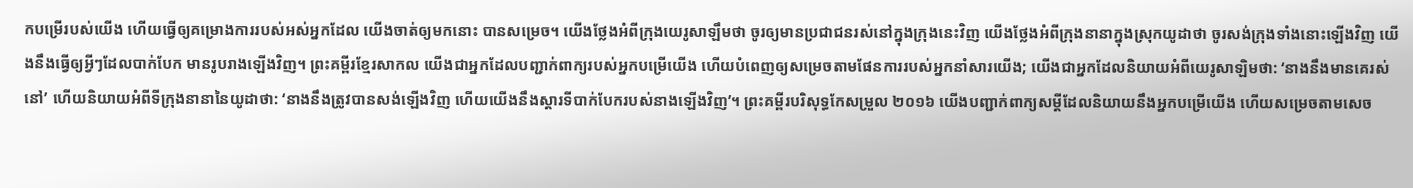កបម្រើរបស់យើង ហើយធ្វើឲ្យគម្រោងការរបស់អស់អ្នកដែល យើងចាត់ឲ្យមកនោះ បានសម្រេច។ យើងថ្លែងអំពីក្រុងយេរូសាឡឹមថា ចូរឲ្យមានប្រជាជនរស់នៅក្នុងក្រុងនេះវិញ យើងថ្លែងអំពីក្រុងនានាក្នុងស្រុកយូដាថា ចូរសង់ក្រុងទាំងនោះឡើងវិញ យើងនឹងធ្វើឲ្យអ្វីៗដែលបាក់បែក មានរូបរាងឡើងវិញ។ ព្រះគម្ពីរខ្មែរសាកល យើងជាអ្នកដែលបញ្ជាក់ពាក្យរបស់អ្នកបម្រើយើង ហើយបំពេញឲ្យសម្រេចតាមផែនការរបស់អ្នកនាំសារយើង; យើងជាអ្នកដែលនិយាយអំពីយេរូសាឡិមថា: ‘នាងនឹងមានគេរស់នៅ’ ហើយនិយាយអំពីទីក្រុងនានានៃយូដាថា: ‘នាងនឹងត្រូវបានសង់ឡើងវិញ ហើយយើងនឹងស្ដារទីបាក់បែករបស់នាងឡើងវិញ’។ ព្រះគម្ពីរបរិសុទ្ធកែសម្រួល ២០១៦ យើងបញ្ជាក់ពាក្យសម្ដីដែលនិយាយនឹងអ្នកបម្រើយើង ហើយសម្រេចតាមសេច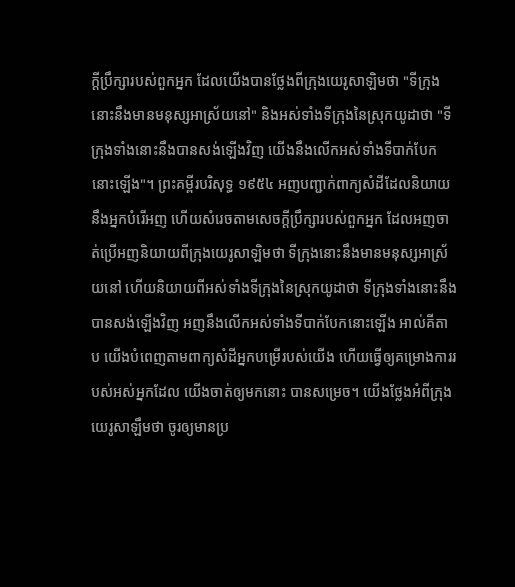ក្ដីប្រឹក្សារបស់ពួកអ្នក ដែលយើងបានថ្លែងពីក្រុងយេរូសាឡិមថា "ទីក្រុងនោះនឹងមានមនុស្សអាស្រ័យនៅ" និងអស់ទាំងទីក្រុងនៃស្រុកយូដាថា "ទីក្រុងទាំងនោះនឹងបានសង់ឡើងវិញ យើងនឹងលើកអស់ទាំងទីបាក់បែកនោះឡើង"។ ព្រះគម្ពីរបរិសុទ្ធ ១៩៥៤ អញបញ្ជាក់ពាក្យសំដីដែលនិយាយនឹងអ្នកបំរើអញ ហើយសំរេចតាមសេចក្ដីប្រឹក្សារបស់ពួកអ្នក ដែលអញចាត់ប្រើអញនិយាយពីក្រុងយេរូសាឡិមថា ទីក្រុងនោះនឹងមានមនុស្សអាស្រ័យនៅ ហើយនិយាយពីអស់ទាំងទីក្រុងនៃស្រុកយូដាថា ទីក្រុងទាំងនោះនឹងបានសង់ឡើងវិញ អញនឹងលើកអស់ទាំងទីបាក់បែកនោះឡើង អាល់គីតាប យើងបំពេញតាមពាក្យសំដីអ្នកបម្រើរបស់យើង ហើយធ្វើឲ្យគម្រោងការរបស់អស់អ្នកដែល យើងចាត់ឲ្យមកនោះ បានសម្រេច។ យើងថ្លែងអំពីក្រុងយេរូសាឡឹមថា ចូរឲ្យមានប្រ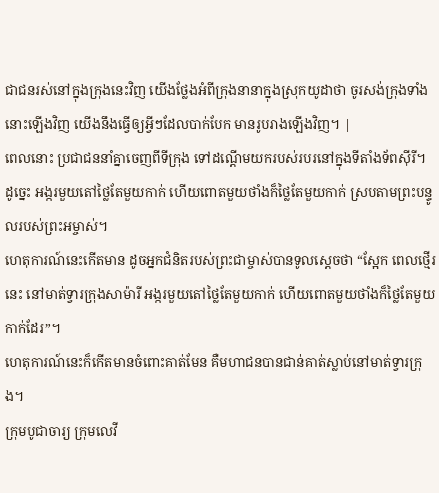ជាជនរស់នៅក្នុងក្រុងនេះវិញ យើងថ្លែងអំពីក្រុងនានាក្នុងស្រុកយូដាថា ចូរសង់ក្រុងទាំងនោះឡើងវិញ យើងនឹងធ្វើឲ្យអ្វីៗដែលបាក់បែក មានរូបរាងឡើងវិញ។ |
ពេលនោះ ប្រជាជននាំគ្នាចេញពីទីក្រុង ទៅដណ្ដើមយករបស់របរនៅក្នុងទីតាំងទ័ពស៊ីរី។ ដូច្នេះ អង្ករមួយតៅថ្លៃតែមួយកាក់ ហើយពោតមួយថាំងក៏ថ្លៃតែមួយកាក់ ស្របតាមព្រះបន្ទូលរបស់ព្រះអម្ចាស់។
ហេតុការណ៍នេះកើតមាន ដូចអ្នកជំនិតរបស់ព្រះជាម្ចាស់បានទូលស្ដេចថា “ស្អែក ពេលថ្មើរនេះ នៅមាត់ទ្វារក្រុងសាម៉ារី អង្ករមួយតៅថ្លៃតែមួយកាក់ ហើយពោតមួយថាំងក៏ថ្លៃតែមួយកាក់ដែរ”។
ហេតុការណ៍នេះក៏កើតមានចំពោះគាត់មែន គឺមហាជនបានជាន់គាត់ស្លាប់នៅមាត់ទ្វារក្រុង។
ក្រុមបូជាចារ្យ ក្រុមលេវី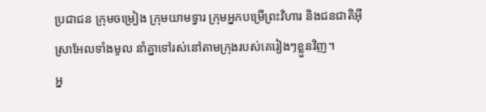ប្រជាជន ក្រុមចម្រៀង ក្រុមយាមទ្វារ ក្រុមអ្នកបម្រើព្រះវិហារ និងជនជាតិអ៊ីស្រាអែលទាំងមូល នាំគ្នាទៅរស់នៅតាមក្រុងរបស់គេរៀងៗខ្លួនវិញ។
អ្ន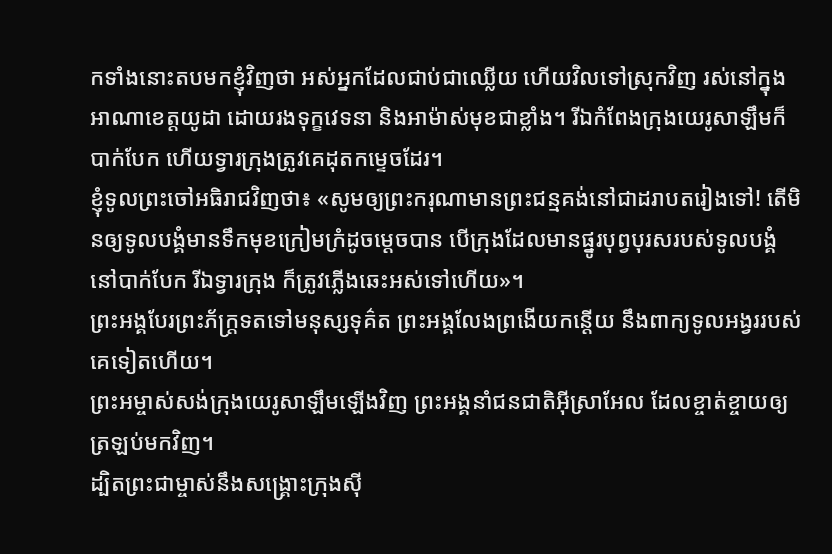កទាំងនោះតបមកខ្ញុំវិញថា អស់អ្នកដែលជាប់ជាឈ្លើយ ហើយវិលទៅស្រុកវិញ រស់នៅក្នុងអាណាខេត្តយូដា ដោយរងទុក្ខវេទនា និងអាម៉ាស់មុខជាខ្លាំង។ រីឯកំពែងក្រុងយេរូសាឡឹមក៏បាក់បែក ហើយទ្វារក្រុងត្រូវគេដុតកម្ទេចដែរ។
ខ្ញុំទូលព្រះចៅអធិរាជវិញថា៖ «សូមឲ្យព្រះករុណាមានព្រះជន្មគង់នៅជាដរាបតរៀងទៅ! តើមិនឲ្យទូលបង្គំមានទឹកមុខក្រៀមក្រំដូចម្ដេចបាន បើក្រុងដែលមានផ្នូរបុព្វបុរសរបស់ទូលបង្គំ នៅបាក់បែក រីឯទ្វារក្រុង ក៏ត្រូវភ្លើងឆេះអស់ទៅហើយ»។
ព្រះអង្គបែរព្រះភ័ក្ត្រទតទៅមនុស្សទុគ៌ត ព្រះអង្គលែងព្រងើយកន្តើយ នឹងពាក្យទូលអង្វររបស់គេទៀតហើយ។
ព្រះអម្ចាស់សង់ក្រុងយេរូសាឡឹមឡើងវិញ ព្រះអង្គនាំជនជាតិអ៊ីស្រាអែល ដែលខ្ចាត់ខ្ចាយឲ្យត្រឡប់មកវិញ។
ដ្បិតព្រះជាម្ចាស់នឹងសង្គ្រោះក្រុងស៊ី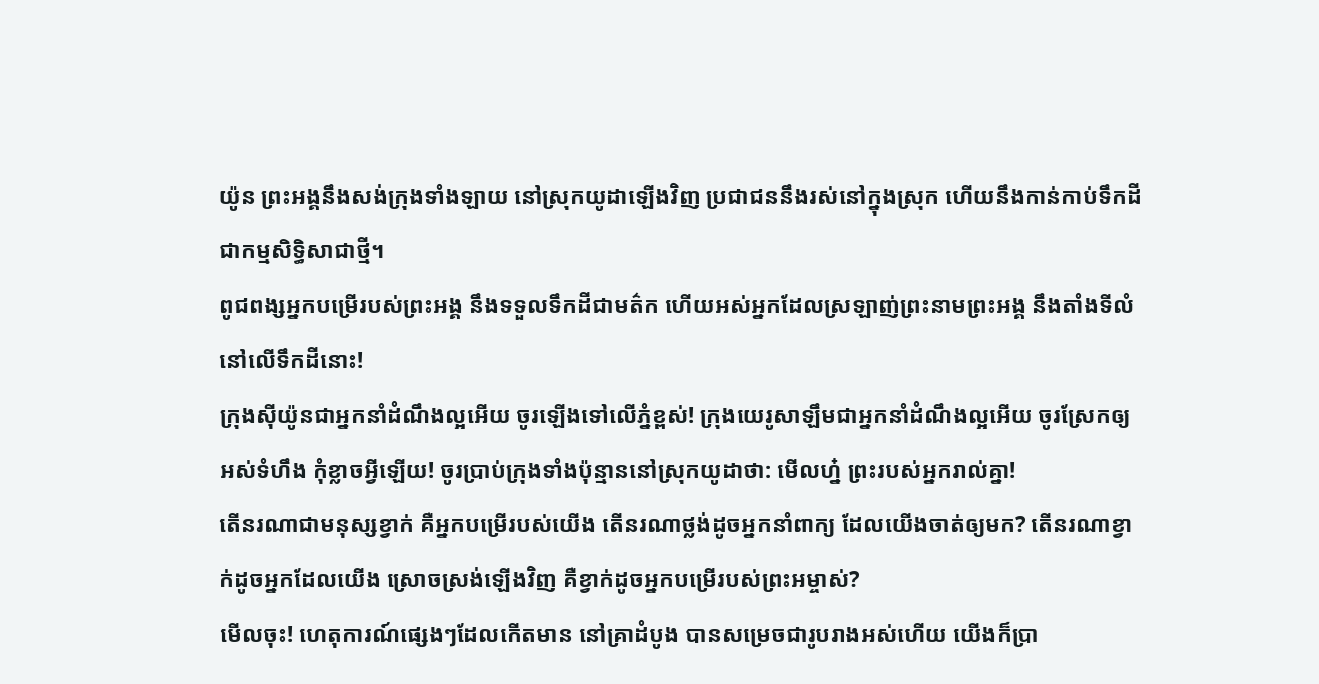យ៉ូន ព្រះអង្គនឹងសង់ក្រុងទាំងឡាយ នៅស្រុកយូដាឡើងវិញ ប្រជាជននឹងរស់នៅក្នុងស្រុក ហើយនឹងកាន់កាប់ទឹកដីជាកម្មសិទ្ធិសាជាថ្មី។
ពូជពង្សអ្នកបម្រើរបស់ព្រះអង្គ នឹងទទួលទឹកដីជាមត៌ក ហើយអស់អ្នកដែលស្រឡាញ់ព្រះនាមព្រះអង្គ នឹងតាំងទីលំនៅលើទឹកដីនោះ!
ក្រុងស៊ីយ៉ូនជាអ្នកនាំដំណឹងល្អអើយ ចូរឡើងទៅលើភ្នំខ្ពស់! ក្រុងយេរូសាឡឹមជាអ្នកនាំដំណឹងល្អអើយ ចូរស្រែកឲ្យអស់ទំហឹង កុំខ្លាចអ្វីឡើយ! ចូរប្រាប់ក្រុងទាំងប៉ុន្មាននៅស្រុកយូដាថា: មើលហ្ន៎ ព្រះរបស់អ្នករាល់គ្នា!
តើនរណាជាមនុស្សខ្វាក់ គឺអ្នកបម្រើរបស់យើង តើនរណាថ្លង់ដូចអ្នកនាំពាក្យ ដែលយើងចាត់ឲ្យមក? តើនរណាខ្វាក់ដូចអ្នកដែលយើង ស្រោចស្រង់ឡើងវិញ គឺខ្វាក់ដូចអ្នកបម្រើរបស់ព្រះអម្ចាស់?
មើលចុះ! ហេតុការណ៍ផ្សេងៗដែលកើតមាន នៅគ្រាដំបូង បានសម្រេចជារូបរាងអស់ហើយ យើងក៏ប្រា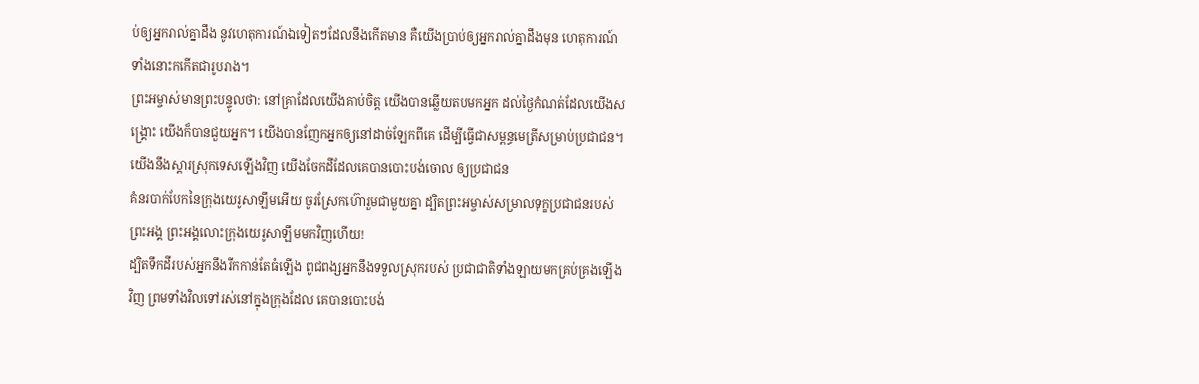ប់ឲ្យអ្នករាល់គ្នាដឹង នូវហេតុការណ៍ឯទៀតៗដែលនឹងកើតមាន គឺយើងប្រាប់ឲ្យអ្នករាល់គ្នាដឹងមុន ហេតុការណ៍ទាំងនោះកកើតជារូបរាង។
ព្រះអម្ចាស់មានព្រះបន្ទូលថា: នៅគ្រាដែលយើងគាប់ចិត្ត យើងបានឆ្លើយតបមកអ្នក ដល់ថ្ងៃកំណត់ដែលយើងសង្គ្រោះ យើងក៏បានជួយអ្នក។ យើងបានញែកអ្នកឲ្យនៅដាច់ឡែកពីគេ ដើម្បីធ្វើជាសម្ពន្ធមេត្រីសម្រាប់ប្រជាជន។ យើងនឹងស្ដារស្រុកទេសឡើងវិញ យើងចែកដីដែលគេបានបោះបង់ចោល ឲ្យប្រជាជន
គំនរបាក់បែកនៃក្រុងយេរូសាឡឹមអើយ ចូរស្រែកហ៊ោរួមជាមួយគ្នា ដ្បិតព្រះអម្ចាស់សម្រាលទុក្ខប្រជាជនរបស់ព្រះអង្គ ព្រះអង្គលោះក្រុងយេរូសាឡឹមមកវិញហើយ!
ដ្បិតទឹកដីរបស់អ្នកនឹងរីកកាន់តែធំឡើង ពូជពង្សអ្នកនឹងទទួលស្រុករបស់ ប្រជាជាតិទាំងឡាយមកគ្រប់គ្រងឡើងវិញ ព្រមទាំងវិលទៅរស់នៅក្នុងក្រុងដែល គេបានបោះបង់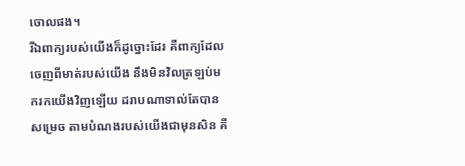ចោលផង។
រីឯពាក្យរបស់យើងក៏ដូច្នោះដែរ គឺពាក្យដែលចេញពីមាត់របស់យើង នឹងមិនវិលត្រឡប់មករកយើងវិញឡើយ ដរាបណាទាល់តែបានសម្រេច តាមបំណងរបស់យើងជាមុនសិន គឺ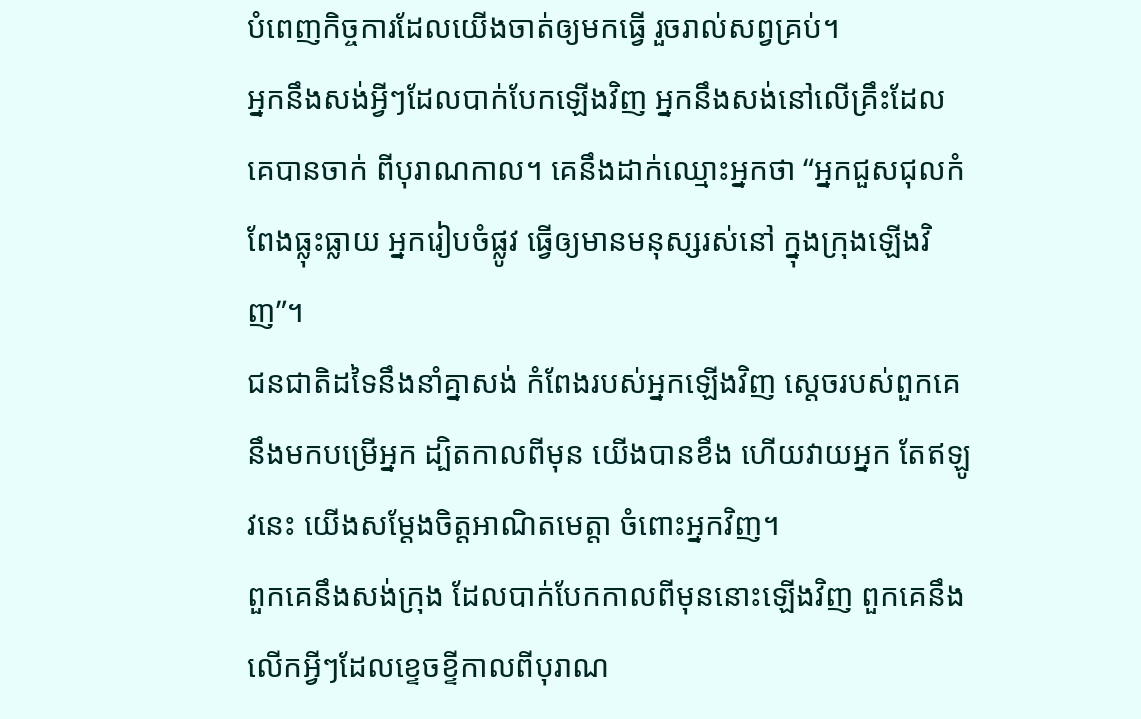បំពេញកិច្ចការដែលយើងចាត់ឲ្យមកធ្វើ រួចរាល់សព្វគ្រប់។
អ្នកនឹងសង់អ្វីៗដែលបាក់បែកឡើងវិញ អ្នកនឹងសង់នៅលើគ្រឹះដែលគេបានចាក់ ពីបុរាណកាល។ គេនឹងដាក់ឈ្មោះអ្នកថា “អ្នកជួសជុលកំពែងធ្លុះធ្លាយ អ្នករៀបចំផ្លូវ ធ្វើឲ្យមានមនុស្សរស់នៅ ក្នុងក្រុងឡើងវិញ”។
ជនជាតិដទៃនឹងនាំគ្នាសង់ កំពែងរបស់អ្នកឡើងវិញ ស្ដេចរបស់ពួកគេនឹងមកបម្រើអ្នក ដ្បិតកាលពីមុន យើងបានខឹង ហើយវាយអ្នក តែឥឡូវនេះ យើងសម្តែងចិត្តអាណិតមេត្តា ចំពោះអ្នកវិញ។
ពួកគេនឹងសង់ក្រុង ដែលបាក់បែកកាលពីមុននោះឡើងវិញ ពួកគេនឹងលើកអ្វីៗដែលខ្ទេចខ្ទីកាលពីបុរាណ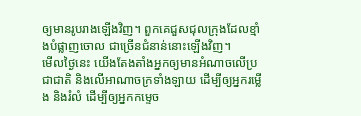ឲ្យមានរូបរាងឡើងវិញ។ ពួកគេជួសជុលក្រុងដែលខ្មាំងបំផ្លាញចោល ជាច្រើនជំនាន់នោះឡើងវិញ។
មើលថ្ងៃនេះ យើងតែងតាំងអ្នកឲ្យមានអំណាចលើប្រជាជាតិ និងលើអាណាចក្រទាំងឡាយ ដើម្បីឲ្យអ្នករម្លើង និងរំលំ ដើម្បីឲ្យអ្នកកម្ទេច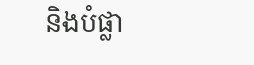និងបំផ្លា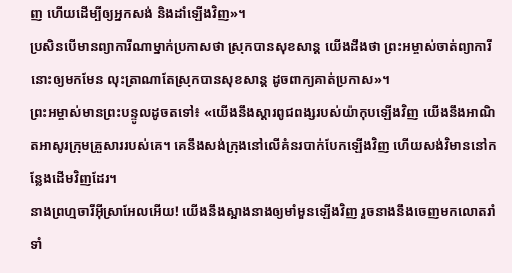ញ ហើយដើម្បីឲ្យអ្នកសង់ និងដាំឡើងវិញ»។
ប្រសិនបើមានព្យាការីណាម្នាក់ប្រកាសថា ស្រុកបានសុខសាន្ត យើងដឹងថា ព្រះអម្ចាស់ចាត់ព្យាការីនោះឲ្យមកមែន លុះត្រាណាតែស្រុកបានសុខសាន្ត ដូចពាក្យគាត់ប្រកាស»។
ព្រះអម្ចាស់មានព្រះបន្ទូលដូចតទៅ៖ «យើងនឹងស្ដារពូជពង្សរបស់យ៉ាកុបឡើងវិញ យើងនឹងអាណិតអាសូរក្រុមគ្រួសាររបស់គេ។ គេនឹងសង់ក្រុងនៅលើគំនរបាក់បែកឡើងវិញ ហើយសង់វិមាននៅកន្លែងដើមវិញដែរ។
នាងព្រហ្មចារីអ៊ីស្រាអែលអើយ! យើងនឹងស្អាងនាងឲ្យមាំមួនឡើងវិញ រួចនាងនឹងចេញមកលោតរាំ ទាំ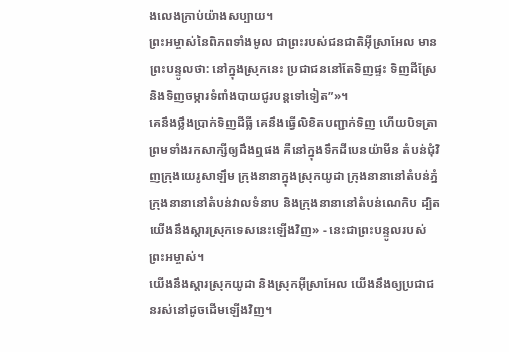ងលេងក្រាប់យ៉ាងសប្បាយ។
ព្រះអម្ចាស់នៃពិភពទាំងមូល ជាព្រះរបស់ជនជាតិអ៊ីស្រាអែល មានព្រះបន្ទូលថា: នៅក្នុងស្រុកនេះ ប្រជាជននៅតែទិញផ្ទះ ទិញដីស្រែ និងទិញចម្ការទំពាំងបាយជូរបន្តទៅទៀត”»។
គេនឹងថ្លឹងប្រាក់ទិញដីធ្លី គេនឹងធ្វើលិខិតបញ្ជាក់ទិញ ហើយបិទត្រា ព្រមទាំងរកសាក្សីឲ្យដឹងឮផង គឺនៅក្នុងទឹកដីបេនយ៉ាមីន តំបន់ជុំវិញក្រុងយេរូសាឡឹម ក្រុងនានាក្នុងស្រុកយូដា ក្រុងនានានៅតំបន់ភ្នំ ក្រុងនានានៅតំបន់វាលទំនាប និងក្រុងនានានៅតំបន់ណេកិប ដ្បិតយើងនឹងស្ដារស្រុកទេសនេះឡើងវិញ» - នេះជាព្រះបន្ទូលរបស់ព្រះអម្ចាស់។
យើងនឹងស្ដារស្រុកយូដា និងស្រុកអ៊ីស្រាអែល យើងនឹងឲ្យប្រជាជនរស់នៅដូចដើមឡើងវិញ។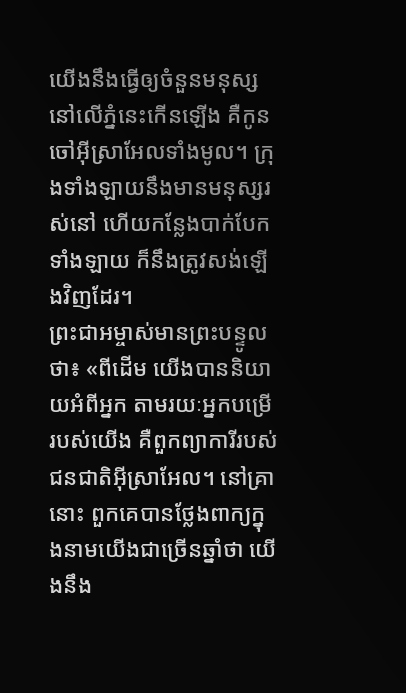យើងនឹងធ្វើឲ្យចំនួនមនុស្សនៅលើភ្នំនេះកើនឡើង គឺកូនចៅអ៊ីស្រាអែលទាំងមូល។ ក្រុងទាំងឡាយនឹងមានមនុស្សរស់នៅ ហើយកន្លែងបាក់បែកទាំងឡាយ ក៏នឹងត្រូវសង់ឡើងវិញដែរ។
ព្រះជាអម្ចាស់មានព្រះបន្ទូលថា៖ «ពីដើម យើងបាននិយាយអំពីអ្នក តាមរយៈអ្នកបម្រើរបស់យើង គឺពួកព្យាការីរបស់ជនជាតិអ៊ីស្រាអែល។ នៅគ្រានោះ ពួកគេបានថ្លែងពាក្យក្នុងនាមយើងជាច្រើនឆ្នាំថា យើងនឹង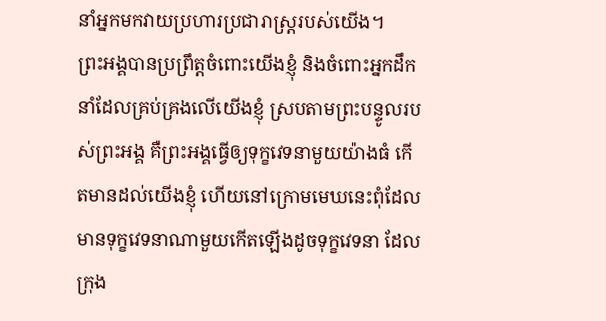នាំអ្នកមកវាយប្រហារប្រជារាស្ត្ររបស់យើង។
ព្រះអង្គបានប្រព្រឹត្តចំពោះយើងខ្ញុំ និងចំពោះអ្នកដឹកនាំដែលគ្រប់គ្រងលើយើងខ្ញុំ ស្របតាមព្រះបន្ទូលរបស់ព្រះអង្គ គឺព្រះអង្គធ្វើឲ្យទុក្ខវេទនាមួយយ៉ាងធំ កើតមានដល់យើងខ្ញុំ ហើយនៅក្រោមមេឃនេះពុំដែលមានទុក្ខវេទនាណាមួយកើតឡើងដូចទុក្ខវេទនា ដែលក្រុង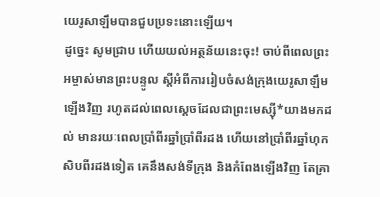យេរូសាឡឹមបានជួបប្រទះនោះឡើយ។
ដូច្នេះ សូមជ្រាប ហើយយល់អត្ថន័យនេះចុះ! ចាប់ពីពេលព្រះអម្ចាស់មានព្រះបន្ទូល ស្ដីអំពីការរៀបចំសង់ក្រុងយេរូសាឡឹមឡើងវិញ រហូតដល់ពេលស្ដេចដែលជាព្រះមេស្ស៊ី*យាងមកដល់ មានរយៈពេលប្រាំពីរឆ្នាំប្រាំពីរដង ហើយនៅប្រាំពីរឆ្នាំហុកសិបពីរដងទៀត គេនឹងសង់ទីក្រុង និងកំពែងឡើងវិញ តែគ្រា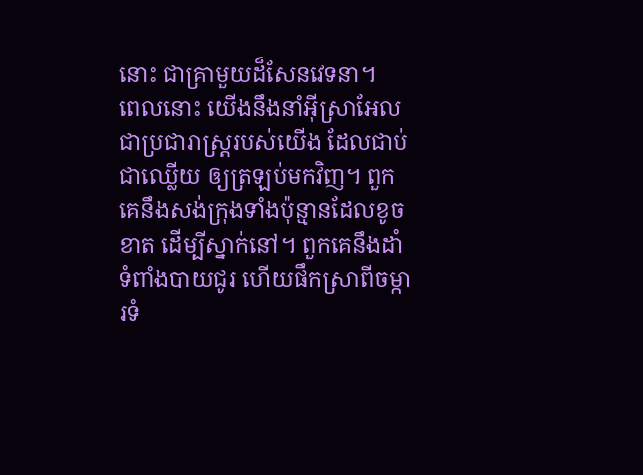នោះ ជាគ្រាមួយដ៏សែនវេទនា។
ពេលនោះ យើងនឹងនាំអ៊ីស្រាអែល ជាប្រជារាស្ត្ររបស់យើង ដែលជាប់ជាឈ្លើយ ឲ្យត្រឡប់មកវិញ។ ពួកគេនឹងសង់ក្រុងទាំងប៉ុន្មានដែលខូចខាត ដើម្បីស្នាក់នៅ។ ពួកគេនឹងដាំទំពាំងបាយជូរ ហើយផឹកស្រាពីចម្ការទំ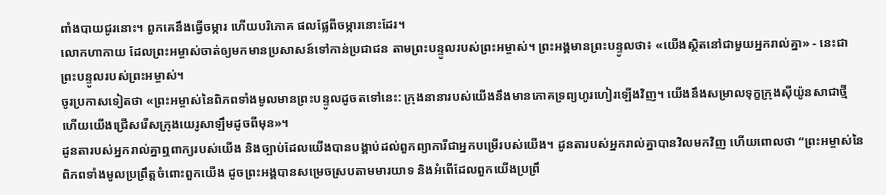ពាំងបាយជូរនោះ។ ពួកគេនឹងធ្វើចម្ការ ហើយបរិភោគ ផលផ្លែពីចម្ការនោះដែរ។
លោកហាកាយ ដែលព្រះអម្ចាស់ចាត់ឲ្យមកមានប្រសាសន៍ទៅកាន់ប្រជាជន តាមព្រះបន្ទូលរបស់ព្រះអម្ចាស់។ ព្រះអង្គមានព្រះបន្ទូលថា៖ «យើងស្ថិតនៅជាមួយអ្នករាល់គ្នា» - នេះជាព្រះបន្ទូលរបស់ព្រះអម្ចាស់។
ចូរប្រកាសទៀតថា «ព្រះអម្ចាស់នៃពិភពទាំងមូលមានព្រះបន្ទូលដូចតទៅនេះ: ក្រុងនានារបស់យើងនឹងមានភោគទ្រព្យហូរហៀរឡើងវិញ។ យើងនឹងសម្រាលទុក្ខក្រុងស៊ីយ៉ូនសាជាថ្មី ហើយយើងជ្រើសរើសក្រុងយេរូសាឡឹមដូចពីមុន»។
ដូនតារបស់អ្នករាល់គ្នាឮពាក្យរបស់យើង និងច្បាប់ដែលយើងបានបង្គាប់ដល់ពួកព្យាការីជាអ្នកបម្រើរបស់យើង។ ដូនតារបស់អ្នករាល់គ្នាបានវិលមកវិញ ហើយពោលថា “ព្រះអម្ចាស់នៃពិភពទាំងមូលប្រព្រឹត្តចំពោះពួកយើង ដូចព្រះអង្គបានសម្រេចស្របតាមមារយាទ និងអំពើដែលពួកយើងប្រព្រឹ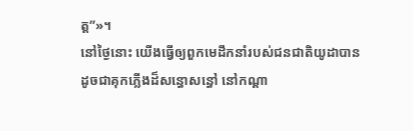ត្ត”»។
នៅថ្ងៃនោះ យើងធ្វើឲ្យពួកមេដឹកនាំរបស់ជនជាតិយូដាបានដូចជាគុកភ្លើងដ៏សន្ធោសន្ធៅ នៅកណ្ដា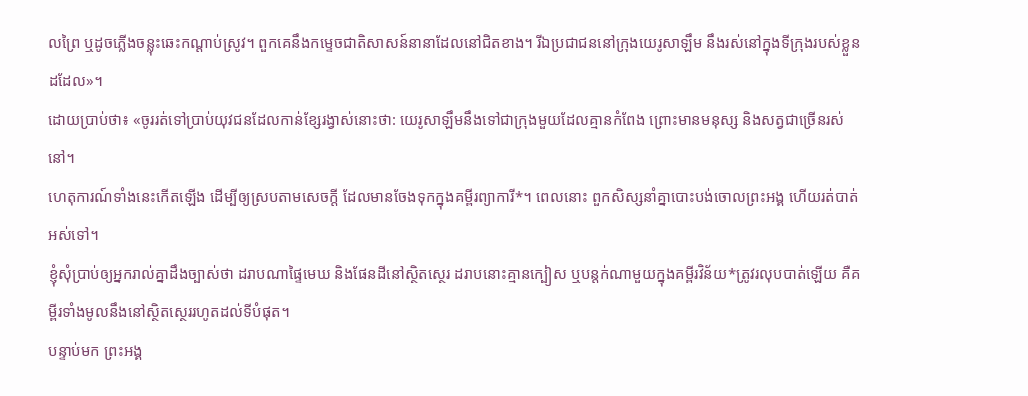លព្រៃ ឬដូចភ្លើងចន្លុះឆេះកណ្ដាប់ស្រូវ។ ពួកគេនឹងកម្ទេចជាតិសាសន៍នានាដែលនៅជិតខាង។ រីឯប្រជាជននៅក្រុងយេរូសាឡឹម នឹងរស់នៅក្នុងទីក្រុងរបស់ខ្លួនដដែល»។
ដោយប្រាប់ថា៖ «ចូររត់ទៅប្រាប់យុវជនដែលកាន់ខ្សែរង្វាស់នោះថា: យេរូសាឡឹមនឹងទៅជាក្រុងមួយដែលគ្មានកំពែង ព្រោះមានមនុស្ស និងសត្វជាច្រើនរស់នៅ។
ហេតុការណ៍ទាំងនេះកើតឡើង ដើម្បីឲ្យស្របតាមសេចក្ដី ដែលមានចែងទុកក្នុងគម្ពីរព្យាការី*។ ពេលនោះ ពួកសិស្សនាំគ្នាបោះបង់ចោលព្រះអង្គ ហើយរត់បាត់អស់ទៅ។
ខ្ញុំសុំប្រាប់ឲ្យអ្នករាល់គ្នាដឹងច្បាស់ថា ដរាបណាផ្ទៃមេឃ និងផែនដីនៅស្ថិតស្ថេរ ដរាបនោះគ្មានក្បៀស ឬបន្តក់ណាមួយក្នុងគម្ពីរវិន័យ*ត្រូវរលុបបាត់ឡើយ គឺគម្ពីរទាំងមូលនឹងនៅស្ថិតស្ថេររហូតដល់ទីបំផុត។
បន្ទាប់មក ព្រះអង្គ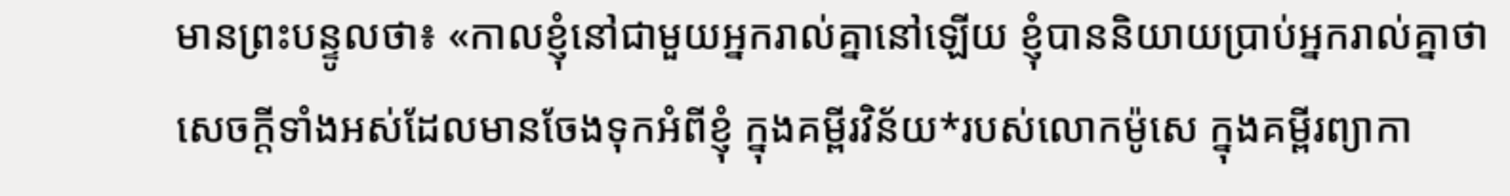មានព្រះបន្ទូលថា៖ «កាលខ្ញុំនៅជាមួយអ្នករាល់គ្នានៅឡើយ ខ្ញុំបាននិយាយប្រាប់អ្នករាល់គ្នាថា សេចក្ដីទាំងអស់ដែលមានចែងទុកអំពីខ្ញុំ ក្នុងគម្ពីរវិន័យ*របស់លោកម៉ូសេ ក្នុងគម្ពីរព្យាកា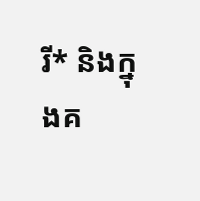រី* និងក្នុងគ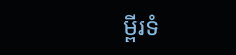ម្ពីរទំ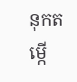នុកតម្កើ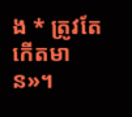ង * ត្រូវតែកើតមាន»។